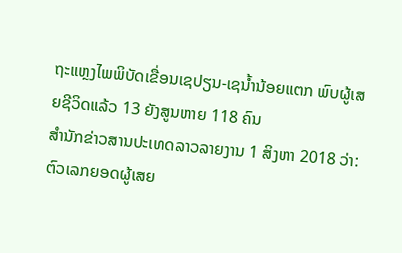ຖະແຫຼງໄພພິບັດເຂື່ອນເຊປຽນ-ເຊນ້ຳນ້ອຍແຕກ ພົບຜູ້ເສຍຊີວິດແລ້ວ 13 ຍັງສູນຫາຍ 118 ຄົນ
ສຳນັກຂ່າວສານປະເທດລາວລາຍງານ 1 ສິງຫາ 2018 ວ່າ: ຕົວເລກຍອດຜູ້ເສຍ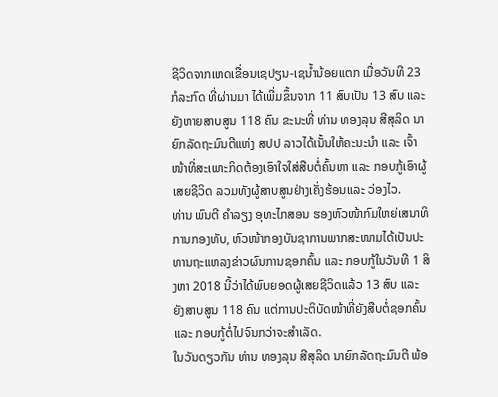ຊີວິດຈາກເຫດເຂື່ອນເຊປຽນ-ເຊນ້ຳນ້ອຍແຕກ ເມື່ອວັນທີ 23 ກໍລະກົດ ທີ່ຜ່ານມາ ໄດ້ເພີ່ມຂຶ້ນຈາກ 11 ສົບເປັນ 13 ສົບ ແລະ ຍັງຫາຍສາບສູນ 118 ຄົນ ຂະນະທີ່ ທ່ານ ທອງລຸນ ສີສຸລິດ ນາຍົກລັດຖະມົນຕີແຫ່ງ ສປປ ລາວໄດ້ເນັ້ນໃຫ້ຄະນະນໍາ ແລະ ເຈົ້າໜ້າທີ່ສະເພາະກິດຕ້ອງເອົາໃຈໃສ່ສືບຕໍ່ຄົ້ນຫາ ແລະ ກອບກູ້ເອົາຜູ້ເສຍຊີວິດ ລວມທັງຜູ້ສາບສູນຢ່າງເຄັ່ງຮ້ອນແລະ ວ່ອງໄວ.
ທ່ານ ພົນຕີ ຄໍາລຽງ ອຸທະໄກສອນ ຮອງຫົວໜ້າກົມໃຫຍ່ເສນາທິການກອງທັບ, ຫົວໜ້າກອງບັນຊາການພາກສະໜາມໄດ້ເປັນປະທານຖະແຫລງຂ່າວຜົນການຊອກຄົ້ນ ແລະ ກອບກູ້ໃນວັນທີ 1 ສິງຫາ 2018 ນີ້ວ່າໄດ້ພົບຍອດຜູ້ເສຍຊີວິດແລ້ວ 13 ສົບ ແລະ ຍັງສາບສູນ 118 ຄົນ ແຕ່ການປະຕິບັດໜ້າທີ່ຍັງສືບຕໍ່ຊອກຄົ້ນ ແລະ ກອບກູ້ຕໍ່ໄປຈົນກວ່າຈະສໍາເລັດ.
ໃນວັນດຽວກັນ ທ່ານ ທອງລຸນ ສີສຸລິດ ນາຍົກລັດຖະມົນຕີ ພ້ອ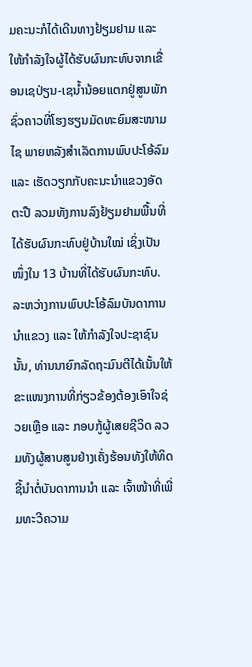ມຄະນະກໍໄດ້ເດີນທາງຢ້ຽມຢາມ ແລະ ໃຫ້ກໍາລັງໃຈຜູ້ໄດ້ຮັບຜົນກະທົບຈາກເຂື່ອນເຊປ່ຽນ-ເຊນໍ້ານ້ອຍແຕກຢູ່ສູນພັກຊົ່ວຄາວທີ່ໂຮງຮຽນມັດທະຍົມສະໜາມໄຊ ພາຍຫລັງສໍາເລັດການພົບປະໂອ້ລົມ ແລະ ເຮັດວຽກກັບຄະນະນໍາແຂວງອັດຕະປື ລວມທັງການລົງຢ້ຽມຢາມພື້ນທີ່ໄດ້ຮັບຜົນກະທົບຢູ່ບ້ານໃໝ່ ເຊິ່ງເປັນໜຶ່ງໃນ 13 ບ້ານທີ່ໄດ້ຮັບຜົນກະທົບ.
ລະຫວ່າງການພົບປະໂອ້ລົມບັນດາການນໍາແຂວງ ແລະ ໃຫ້ກໍາລັງໃຈປະຊາຊົນນັ້ນ, ທ່ານນາຍົກລັດຖະມົນຕີໄດ້ເນັ້ນໃຫ້ຂະແໜງການທີ່ກ່ຽວຂ້ອງຕ້ອງເອົາໃຈຊ່ວຍເຫຼືອ ແລະ ກອບກູ້ຜູ້ເສຍຊີວິດ ລວມທັງຜູ້ສາບສູນຢ່າງເຄັ່ງຮ້ອນທັງໃຫ້ທິດຊີ້ນໍາຕໍ່ບັນດາການນໍາ ແລະ ເຈົ້າໜ້າທີ່ເພີ່ມທະວີຄວາມ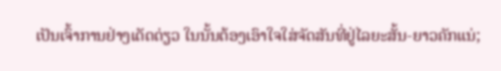ເປັນເຈົ້າການຢ່າງເດັດດ່ຽວ ໃນນັ້ນຕ້ອງເອົາໃຈໃສ່ຈັດສັນທີ່ຢູ່ໄລຍະສັ້ນ-ຍາວຄັກແນ່;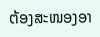ຕ້ອງສະໜອງອາ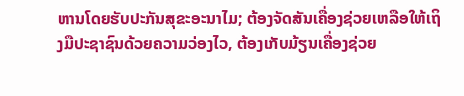ຫານໂດຍຮັບປະກັນສຸຂະອະນາໄມ; ຕ້ອງຈັດສັນເຄື່ອງຊ່ວຍເຫລືອໃຫ້ເຖິງມືປະຊາຊົນດ້ວຍຄວາມວ່ອງໄວ, ຕ້ອງເກັບມ້ຽນເຄື່ອງຊ່ວຍ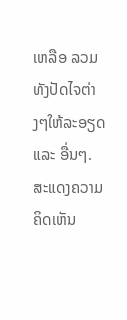ເຫລືອ ລວມທັງປັດໄຈຕ່າງໆໃຫ້ລະອຽດ ແລະ ອື່ນໆ.
ສະແດງຄວາມຄິດເຫັນ